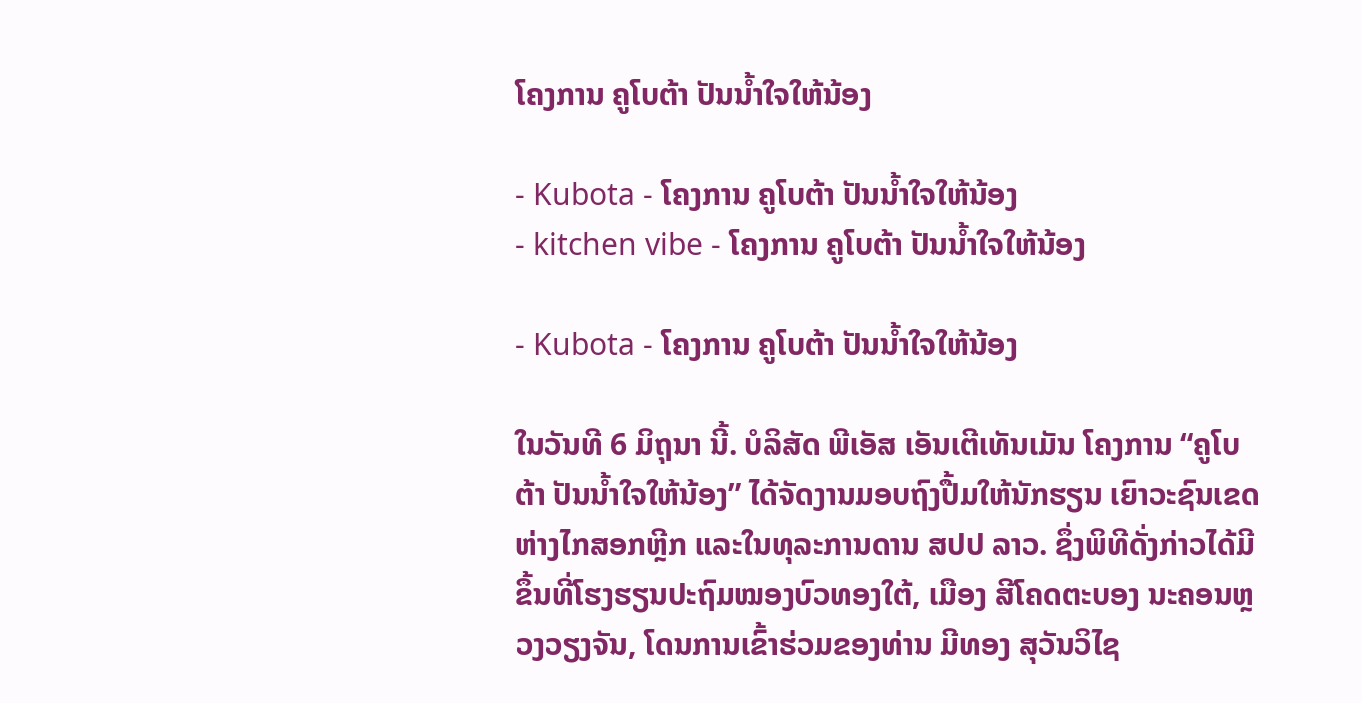ໂຄງການ ຄູໂບຕ້າ ປັນນໍ້າໃຈໃຫ້ນ້ອງ

- Kubota - ໂຄງການ ຄູໂບຕ້າ ປັນນໍ້າໃຈໃຫ້ນ້ອງ
- kitchen vibe - ໂຄງການ ຄູໂບຕ້າ ປັນນໍ້າໃຈໃຫ້ນ້ອງ

- Kubota - ໂຄງການ ຄູໂບຕ້າ ປັນນໍ້າໃຈໃຫ້ນ້ອງ

ໃນວັນທີ 6 ມິຖຸນາ ນີ້. ບໍລິສັດ ພີເອັສ ເອັນເຕີເທັນເມັນ ໂຄງການ “ຄູໂບຕ້າ ປັນນໍ້າໃຈໃຫ້ນ້ອງ” ໄດ້ຈັດງານມອບຖົງປື້ມໃຫ້ນັກຮຽນ ເຍົາວະຊົນເຂດຫ່າງໄກສອກຫຼີກ ແລະໃນທຸລະການດານ ສປປ ລາວ. ຊຶ່ງພິທີດັ່ງກ່າວໄດ້ມີຂຶ້ນທີ່ໂຮງຮຽນປະຖົມໝອງບົວທອງໃຕ້, ເມືອງ ສີໂຄດຕະບອງ ນະຄອນຫຼວງວຽງຈັນ, ໂດນການເຂົ້າຮ່ວມຂອງທ່ານ ມີທອງ ສຸວັນວິໄຊ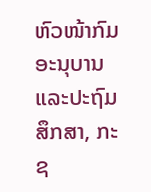ຫົວໜ້າກົມອະນຸບານ ແລະປະຖົມສຶກສາ, ກະຊ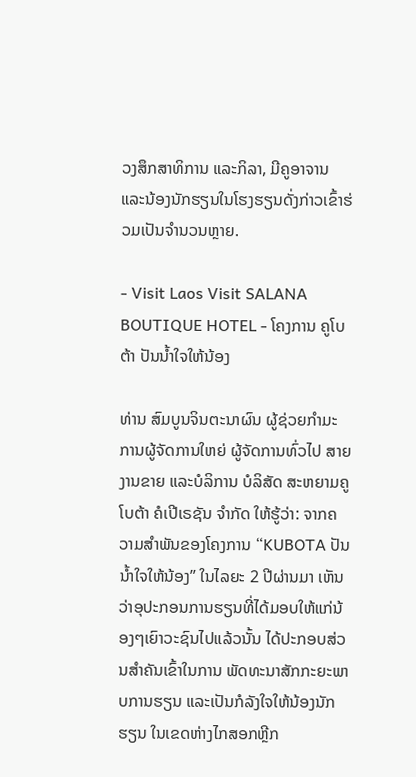ວງສຶກສາທິການ ແລະກິລາ, ມີຄູອາຈານ ແລະນ້ອງນັກຮຽນໃນໂຮງຮຽນດັ່ງກ່າວເຂົ້າຮ່ວມເປັນຈໍານວນຫຼາຍ.

- Visit Laos Visit SALANA BOUTIQUE HOTEL - ໂຄງການ ຄູໂບຕ້າ ປັນນໍ້າໃຈໃຫ້ນ້ອງ

ທ່ານ ສົມບູນຈິນຕະນາຜົນ ຜູ້ຊ່ວຍກໍາມະການຜູ້ຈັດການໃຫຍ່ ຜູ້ຈັດການທົ່ວໄປ ສາຍງານຂາຍ ແລະບໍລິການ ບໍລິສັດ ສະຫຍາມຄູໂບຕ້າ ຄໍເປີເຣຊັນ ຈໍາກັດ ໃຫ້ຮູ້ວ່າ: ຈາກຄວາມສໍາພັນຂອງໂຄງການ “KUBOTA ປັນນໍ້າໃຈໃຫ້ນ້ອງ” ໃນໄລຍະ 2 ປີຜ່ານມາ ເຫັນວ່າອຸປະກອນການຮຽນທີ່ໄດ້ມອບໃຫ້ແກ່ນ້ອງໆເຍົາວະຊົນໄປແລ້ວນັ້ນ ໄດ້ປະກອບສ່ວນສໍາຄັນເຂົ້າໃນການ ພັດທະນາສັກກະຍະພາບການຮຽນ ແລະເປັນກໍລັງໃຈໃຫ້ນ້ອງນັກຮຽນ ໃນເຂດຫ່າງໄກສອກຫຼີກ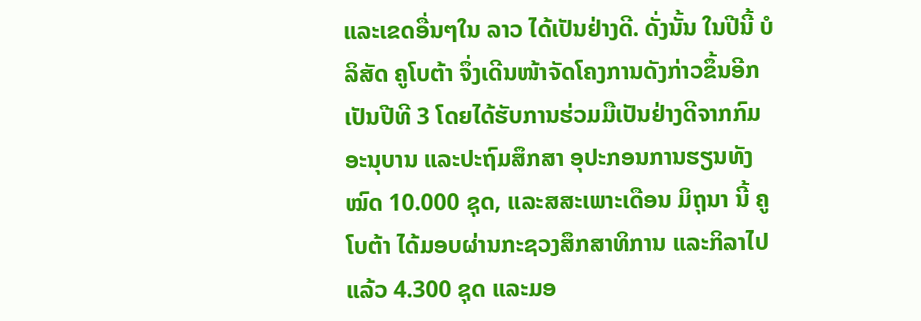ແລະເຂດອື່ນໆໃນ ລາວ ໄດ້ເປັນຢ່າງດີ. ດັ່ງນັ້ນ ໃນປີນີ້ ບໍລິສັດ ຄູໂບຕ້າ ຈຶ່ງເດີນໜ້າຈັດໂຄງການດັງກ່າວຂຶ້ນອີກເປັນປີທີ 3 ໂດຍໄດ້ຮັບການຮ່ວມມືເປັນຢ່າງດີຈາກກົມອະນຸບານ ແລະປະຖົມສຶກສາ ອຸປະກອນການຮຽນທັງໝົດ 10.000 ຊຸດ, ແລະສສະເພາະເດືອນ ມິຖຸນາ ນີ້ ຄູໂບຕ້າ ໄດ້ມອບຜ່ານກະຊວງສຶກສາທິການ ແລະກິລາໄປແລ້ວ 4.300 ຊຸດ ແລະມອ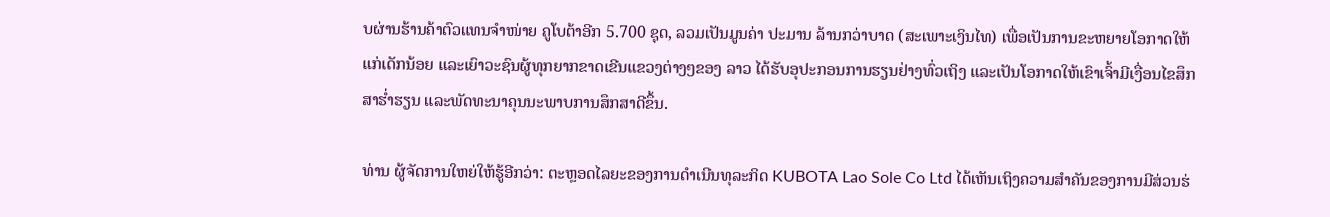ບຜ່ານຮ້ານຄ້າຕົວແທນຈໍາໜ່າຍ ຄູໂບຕ້າອີກ 5.700 ຊຸດ, ລວມເປັນມູນຄ່າ ປະມານ ລ້ານກວ່າບາດ (ສະເພາະເງິນໄທ) ເພື່ອເປັນການຂະຫຍາຍໂອກາດໃຫ້ແກ່ເດັກນ້ອຍ ແລະເຍົາວະຊົນຜູ້ທຸກຍາກຂາດເຂີນແຂວງຕ່າງໆຂອງ ລາວ ໄດ້ຮັບອຸປະກອນການຮຽນຢ່າງທົ່ວເຖິງ ແລະເປັນໂອກາດໃຫ້ເຂົາເຈົ້າມີເງື່ອນໄຂສຶກສາຮໍ່າຮຽນ ແລະພັດທະນາຄຸນນະພາບການສຶກສາດີຂຶ້ນ.

ທ່ານ ຜູ້ຈັດການໃຫຍ່ໃຫ້ຮູ້ອີກວ່າ: ຕະຫຼອດໄລຍະຂອງການດໍາເນີນທຸລະກິດ KUBOTA Lao Sole Co Ltd ໄດ້ເຫັນເຖິງຄວາມສໍາຄັນຂອງການມີສ່ວນຮ່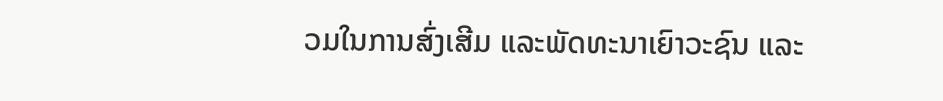ວມໃນການສົ່ງເສີມ ແລະພັດທະນາເຍົາວະຊົນ ແລະ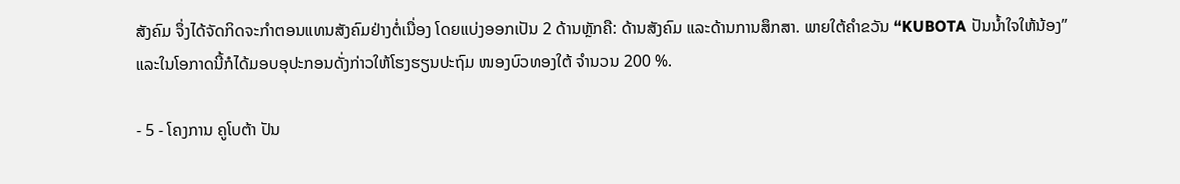ສັງຄົມ ຈຶ່ງໄດ້ຈັດກິດຈະກໍາຕອນແທນສັງຄົມຢ່າງຕໍ່ເນື່ອງ ໂດຍແບ່ງອອກເປັນ 2 ດ້ານຫຼັກຄື: ດ້ານສັງຄົມ ແລະດ້ານການສຶກສາ. ພາຍໃຕ້ຄໍາຂວັນ “KUBOTA ປັນນໍ້າໃຈໃຫ້ນ້ອງ” ແລະໃນໂອກາດນີ້ກໍໄດ້ມອບອຸປະກອນດັ່ງກ່າວໃຫ້ໂຮງຮຽນປະຖົມ ໜອງບົວທອງໃຕ້ ຈໍານວນ 200 %.

- 5 - ໂຄງການ ຄູໂບຕ້າ ປັນ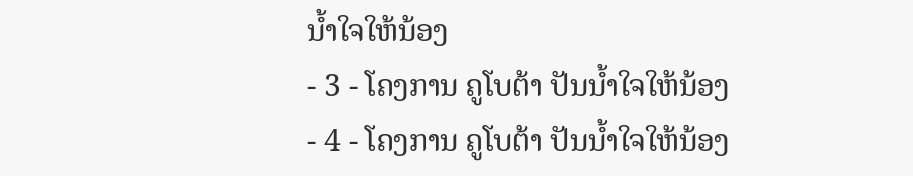ນໍ້າໃຈໃຫ້ນ້ອງ
- 3 - ໂຄງການ ຄູໂບຕ້າ ປັນນໍ້າໃຈໃຫ້ນ້ອງ
- 4 - ໂຄງການ ຄູໂບຕ້າ ປັນນໍ້າໃຈໃຫ້ນ້ອງ